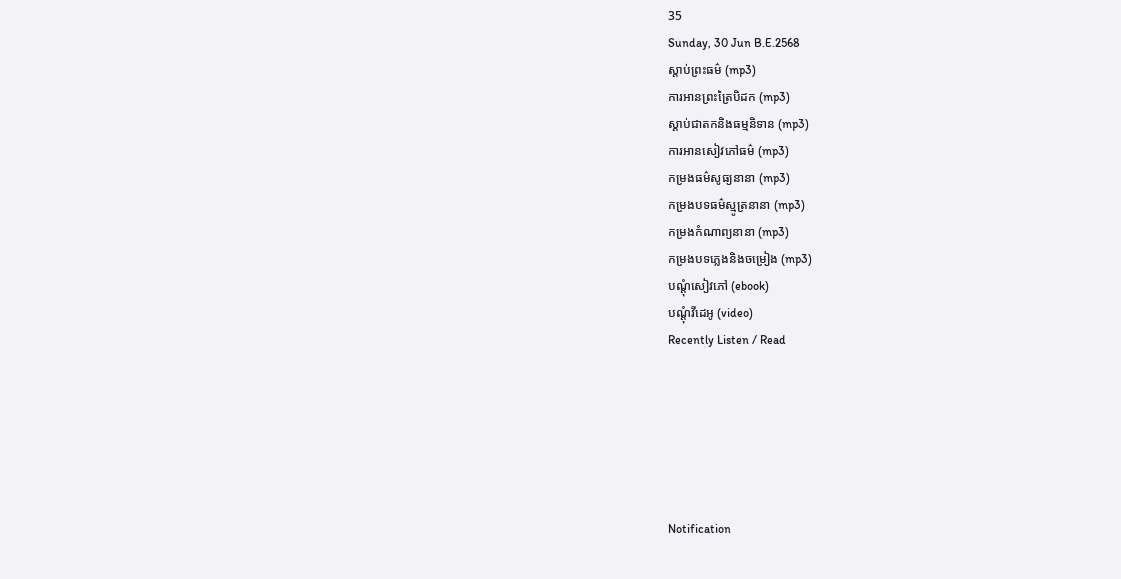35
Sunday, 30 Jun B.E.2568
ស្តាប់ព្រះធម៌ (mp3)
ការអានព្រះត្រៃបិដក (mp3)
ស្តាប់ជាតកនិងធម្មនិទាន (mp3)
ការអានសៀវភៅធម៌ (mp3)
កម្រងធម៌សូធ្យនានា (mp3)
កម្រងបទធម៌ស្មូត្រនានា (mp3)
កម្រងកំណាព្យនានា (mp3)
កម្រងបទភ្លេងនិងចម្រៀង (mp3)
បណ្តុំសៀវភៅ (ebook)
បណ្តុំវីដេអូ (video)
Recently Listen / Read






Notification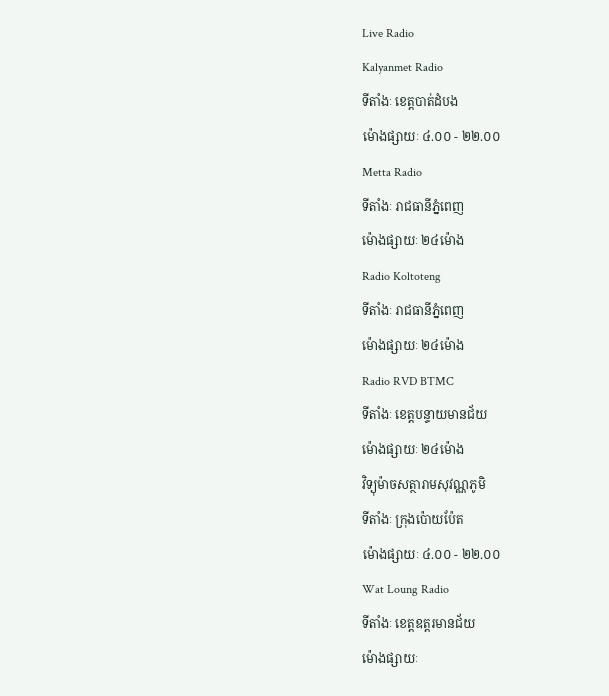Live Radio
Kalyanmet Radio
ទីតាំងៈ ខេត្តបាត់ដំបង
ម៉ោងផ្សាយៈ ៤.០០ - ២២.០០
Metta Radio
ទីតាំងៈ រាជធានីភ្នំពេញ
ម៉ោងផ្សាយៈ ២៤ម៉ោង
Radio Koltoteng
ទីតាំងៈ រាជធានីភ្នំពេញ
ម៉ោងផ្សាយៈ ២៤ម៉ោង
Radio RVD BTMC
ទីតាំងៈ ខេត្តបន្ទាយមានជ័យ
ម៉ោងផ្សាយៈ ២៤ម៉ោង
វិទ្យុម៉ាចសត្ថារាមសុវណ្ណភូមិ
ទីតាំងៈ ក្រុងប៉ោយប៉ែត
ម៉ោងផ្សាយៈ ៤.០០ - ២២.០០
Wat Loung Radio
ទីតាំងៈ ខេត្តឧត្តរមានជ័យ
ម៉ោងផ្សាយៈ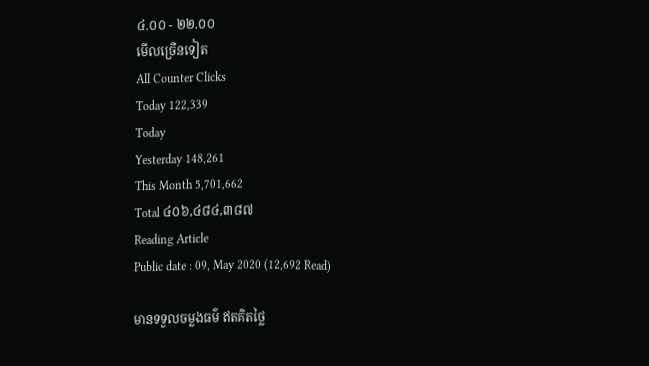៤.០០ - ២២.០០
មើលច្រើនទៀត
All Counter Clicks
Today 122,339
Today
Yesterday 148,261
This Month 5,701,662
Total ៤០៦,៤៨៤,៣៨៧
Reading Article
Public date : 09, May 2020 (12,692 Read)

មានទទួលចម្លងធម៌ ឥតគិតថ្លៃ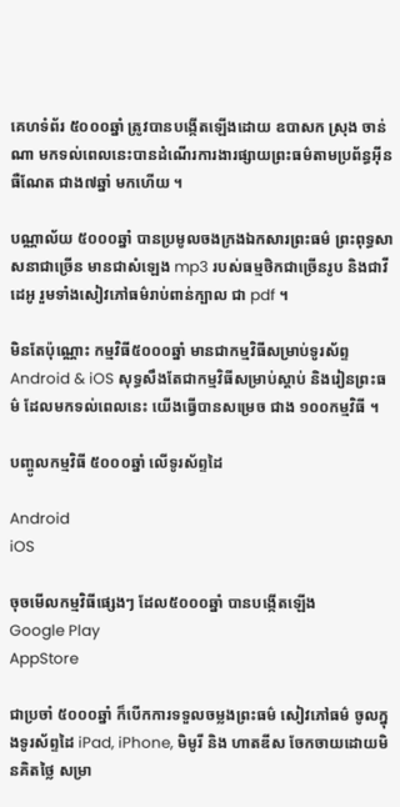គេហទំព័រ ៥០០០ឆ្នាំ ត្រូវបានបង្កើតឡើងដោយ ឧបាសក ស្រុង ចាន់ណា មកទល់ពេលនេះបានដំណើរការងារផ្សាយព្រះធម៌តាមប្រព័ន្ធអ៊ីនធឺណែត ជាង៧ឆ្នាំ មកហើយ ។

បណ្ណាល័យ ៥០០០ឆ្នាំ បានប្រមូលចងក្រងឯកសារព្រះធម៌ ព្រះពុទ្ធសាសនាជាច្រើន មានជាសំឡេង mp3 របស់ធម្មថិកជាច្រើនរូប និងជាវីដេអូ រួមទាំងសៀវភៅធម៌រាប់ពាន់ក្បាល ជា pdf ។

មិនតែប៉ុណ្ណោះ កម្មវិធី៥០០០ឆ្នាំ មានជាកម្មវិធីសម្រាប់ទូរស័ព្ទ Android & iOS សុទ្ធសឹងតែជាកម្មវិធីសម្រាប់ស្តាប់ និងរៀនព្រះធម៌ ដែលមកទល់ពេលនេះ យើងធ្វើបានសម្រេច ជាង ១០០កម្មវិធី ។

បញ្ចូលកម្មវិធី ៥០០០ឆ្នាំ លើទូរស័ព្ទដៃ

Android
iOS

ចុចមើលកម្មវិធីផ្សេងៗ ដែល៥០០០ឆ្នាំ បានបង្កើតឡើង
Google Play
AppStore

ជាប្រចាំ ៥០០០ឆ្នាំ ក៏បើកការទទួលចម្លងព្រះធម៌ សៀវភៅធម៌ ចូលក្នុងទូរស័ព្ទដៃ iPad, iPhone, មិមូរី និង ហាតឌីស ចែកចាយដោយមិនគិតថ្លៃ សម្រា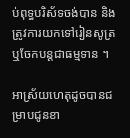ប់ពុទ្ធបរិស័ទចង់បាន និងត្រូវការយកទៅរៀនសូត្រ ឬចែកបន្តជាធម្មទាន ។

អាស្រ័យហេតុដូចបានជម្រាបជូនខា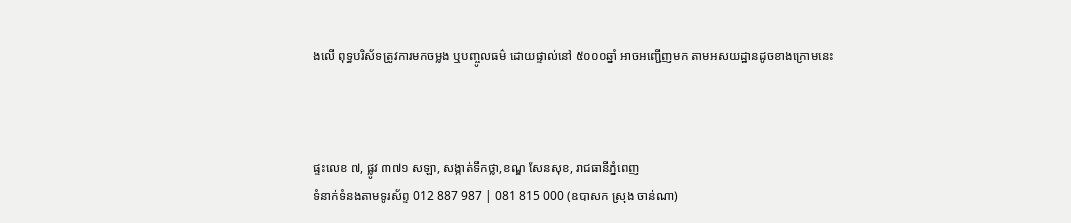ងលើ ពុទ្ធបរិស័ទត្រូវការមកចម្លង ឬបញ្ចូលធម៌ ដោយផ្ទាល់នៅ ៥០០០ឆ្នាំ អាចអញ្ជើញមក តាមអសយដ្ឋានដូចខាងក្រោមនេះ



ផ្ទះលេខ ៧, ផ្លូវ ៣៧១ សឡា, សង្កាត់ទឹកថ្លា,ខណ្ឌ សែនសុខ, រាជធានីភ្នំពេញ
ទំនាក់ទំនងតាមទូរស័ព្ទ 012 887 987 | 081 815 000 (ឧបាសក ស្រុង ចាន់ណា)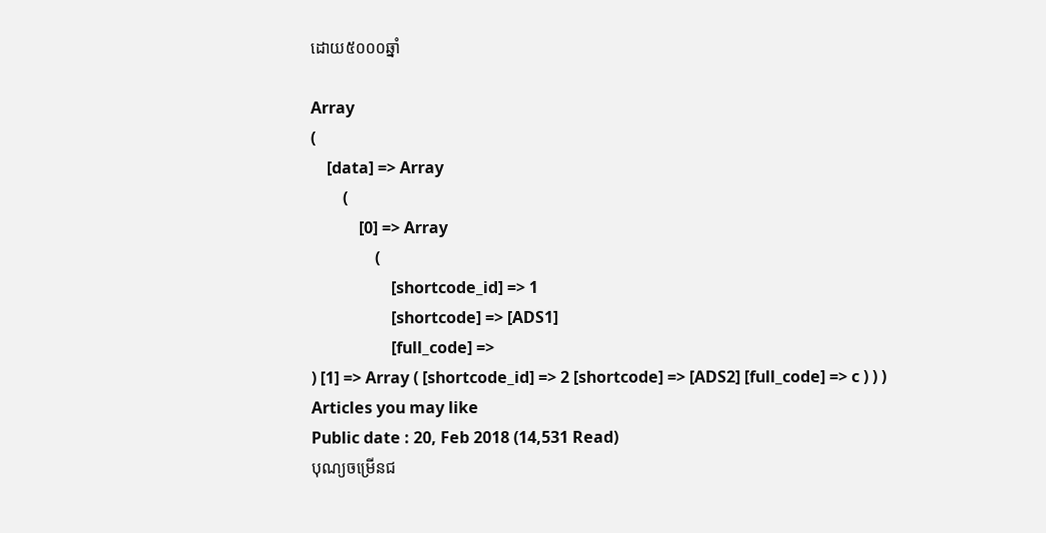ដោយ៥០០០ឆ្នាំ

Array
(
    [data] => Array
        (
            [0] => Array
                (
                    [shortcode_id] => 1
                    [shortcode] => [ADS1]
                    [full_code] =>
) [1] => Array ( [shortcode_id] => 2 [shortcode] => [ADS2] [full_code] => c ) ) )
Articles you may like
Public date : 20, Feb 2018 (14,531 Read)
បុណ្យចម្រើនជ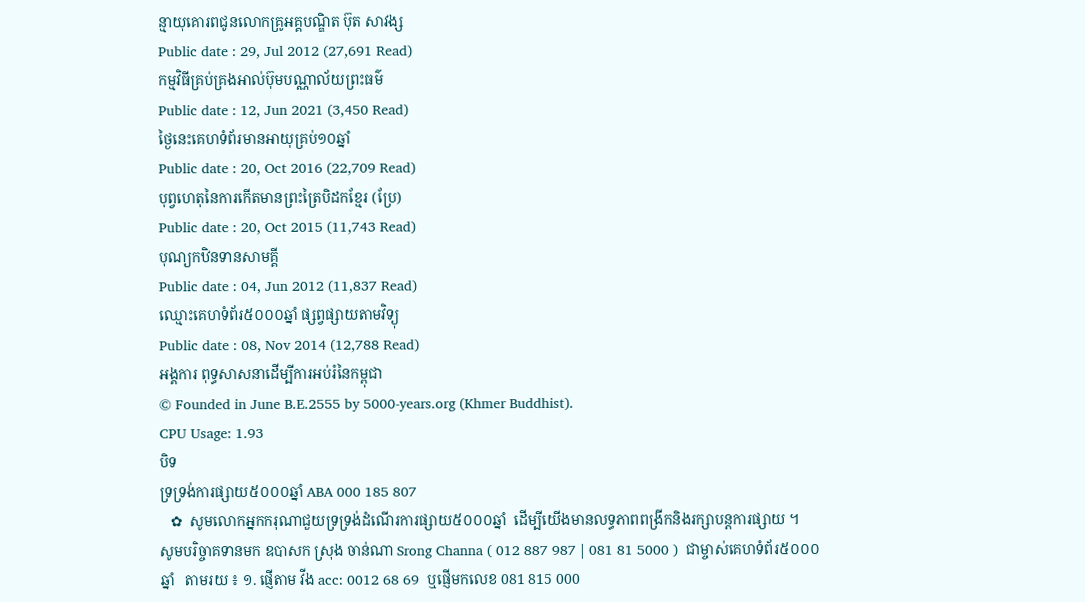ន្មាយុគោរពជូនលោកគ្រូអគ្គបណ្ឌិត ប៊ុត សាវង្ស
Public date : 29, Jul 2012 (27,691 Read)
កម្មវិធីគ្រប់គ្រងអាល់ប៊ុមបណ្ណាល័យព្រះធម៌
Public date : 12, Jun 2021 (3,450 Read)
ថ្ងៃនេះគេហទំព័រមានអាយុគ្រប់១០ឆ្នាំ
Public date : 20, Oct 2016 (22,709 Read)
បុព្វហេតុនៃការកើតមានព្រះត្រៃបិដកខ្មែរ (ប្រែ)
Public date : 20, Oct 2015 (11,743 Read)
បុណ្យកឋិនទានសាមគ្គី
Public date : 04, Jun 2012 (11,837 Read)
ឈ្មោះគេហទំព័រ៥០០០ឆ្នាំ ផ្សព្វផ្សាយតាមវិទ្យុ
Public date : 08, Nov 2014 (12,788 Read)
អង្គការ ពុទ្ធសាសនាដើម្បីការអប់រំនៃកម្ពុជា
© Founded in June B.E.2555 by 5000-years.org (Khmer Buddhist).
CPU Usage: 1.93
បិទ
ទ្រទ្រង់ការផ្សាយ៥០០០ឆ្នាំ ABA 000 185 807
   ✿  សូមលោកអ្នកករុណាជួយទ្រទ្រង់ដំណើរការផ្សាយ៥០០០ឆ្នាំ  ដើម្បីយើងមានលទ្ធភាពពង្រីកនិងរក្សាបន្តការផ្សាយ ។  សូមបរិច្ចាគទានមក ឧបាសក ស្រុង ចាន់ណា Srong Channa ( 012 887 987 | 081 81 5000 )  ជាម្ចាស់គេហទំព័រ៥០០០ឆ្នាំ   តាមរយ ៖ ១. ផ្ញើតាម វីង acc: 0012 68 69  ឬផ្ញើមកលេខ 081 815 000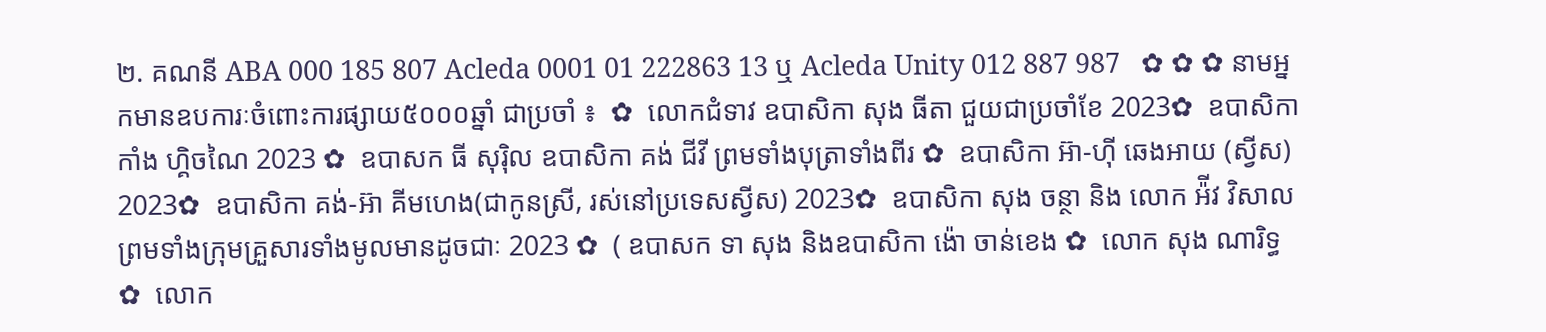២. គណនី ABA 000 185 807 Acleda 0001 01 222863 13 ឬ Acleda Unity 012 887 987   ✿ ✿ ✿ នាមអ្នកមានឧបការៈចំពោះការផ្សាយ៥០០០ឆ្នាំ ជាប្រចាំ ៖  ✿  លោកជំទាវ ឧបាសិកា សុង ធីតា ជួយជាប្រចាំខែ 2023✿  ឧបាសិកា កាំង ហ្គិចណៃ 2023 ✿  ឧបាសក ធី សុរ៉ិល ឧបាសិកា គង់ ជីវី ព្រមទាំងបុត្រាទាំងពីរ ✿  ឧបាសិកា អ៊ា-ហុី ឆេងអាយ (ស្វីស) 2023✿  ឧបាសិកា គង់-អ៊ា គីមហេង(ជាកូនស្រី, រស់នៅប្រទេសស្វីស) 2023✿  ឧបាសិកា សុង ចន្ថា និង លោក អ៉ីវ វិសាល ព្រមទាំងក្រុមគ្រួសារទាំងមូលមានដូចជាៈ 2023 ✿  ( ឧបាសក ទា សុង និងឧបាសិកា ង៉ោ ចាន់ខេង ✿  លោក សុង ណារិទ្ធ ✿  លោក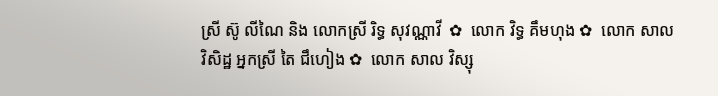ស្រី ស៊ូ លីណៃ និង លោកស្រី រិទ្ធ សុវណ្ណាវី  ✿  លោក វិទ្ធ គឹមហុង ✿  លោក សាល វិសិដ្ឋ អ្នកស្រី តៃ ជឹហៀង ✿  លោក សាល វិស្សុ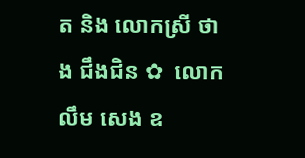ត និង លោកស្រី ថាង ជឹងជិន ✿  លោក លឹម សេង ឧ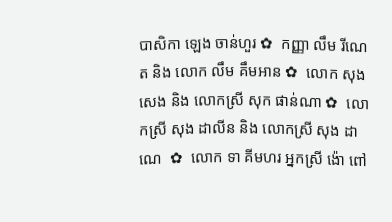បាសិកា ឡេង ចាន់ហួរ ✿  កញ្ញា លឹម រីណេត និង លោក លឹម គឹមអាន ✿  លោក សុង សេង និង លោកស្រី សុក ផាន់ណា ✿  លោកស្រី សុង ដាលីន និង លោកស្រី សុង ដាណេ  ✿  លោក ទា គីមហរ អ្នកស្រី ង៉ោ ពៅ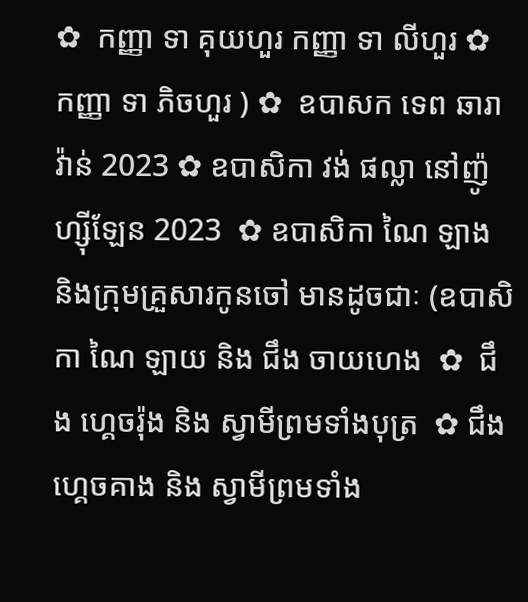✿  កញ្ញា ទា គុយហួរ កញ្ញា ទា លីហួរ ✿  កញ្ញា ទា ភិចហួរ ) ✿  ឧបាសក ទេព ឆារាវ៉ាន់ 2023 ✿ ឧបាសិកា វង់ ផល្លា នៅញ៉ូហ្ស៊ីឡែន 2023  ✿ ឧបាសិកា ណៃ ឡាង និងក្រុមគ្រួសារកូនចៅ មានដូចជាៈ (ឧបាសិកា ណៃ ឡាយ និង ជឹង ចាយហេង  ✿  ជឹង ហ្គេចរ៉ុង និង ស្វាមីព្រមទាំងបុត្រ  ✿ ជឹង ហ្គេចគាង និង ស្វាមីព្រមទាំង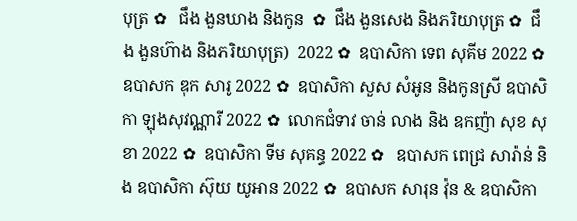បុត្រ ✿   ជឹង ងួនឃាង និងកូន  ✿  ជឹង ងួនសេង និងភរិយាបុត្រ ✿  ជឹង ងួនហ៊ាង និងភរិយាបុត្រ)  2022 ✿  ឧបាសិកា ទេព សុគីម 2022 ✿  ឧបាសក ឌុក សារូ 2022 ✿  ឧបាសិកា សួស សំអូន និងកូនស្រី ឧបាសិកា ឡុងសុវណ្ណារី 2022 ✿  លោកជំទាវ ចាន់ លាង និង ឧកញ៉ា សុខ សុខា 2022 ✿  ឧបាសិកា ទីម សុគន្ធ 2022 ✿   ឧបាសក ពេជ្រ សារ៉ាន់ និង ឧបាសិកា ស៊ុយ យូអាន 2022 ✿  ឧបាសក សារុន វ៉ុន & ឧបាសិកា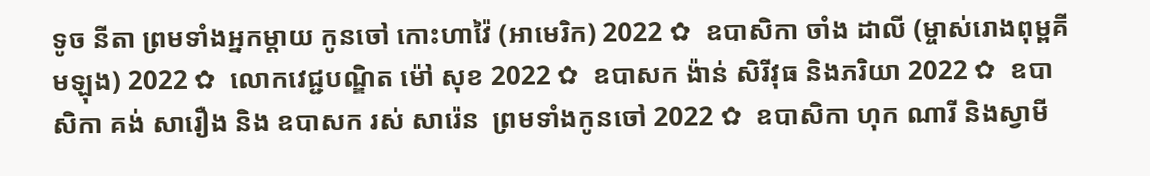ទូច នីតា ព្រមទាំងអ្នកម្តាយ កូនចៅ កោះហាវ៉ៃ (អាមេរិក) 2022 ✿  ឧបាសិកា ចាំង ដាលី (ម្ចាស់រោងពុម្ពគីមឡុង) 2022 ✿  លោកវេជ្ជបណ្ឌិត ម៉ៅ សុខ 2022 ✿  ឧបាសក ង៉ាន់ សិរីវុធ និងភរិយា 2022 ✿  ឧបាសិកា គង់ សារឿង និង ឧបាសក រស់ សារ៉េន  ព្រមទាំងកូនចៅ 2022 ✿  ឧបាសិកា ហុក ណារី និងស្វាមី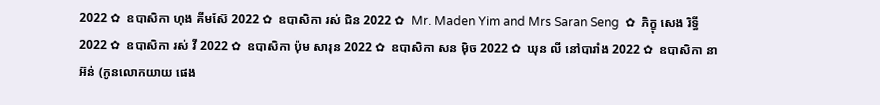2022 ✿  ឧបាសិកា ហុង គីមស៊ែ 2022 ✿  ឧបាសិកា រស់ ជិន 2022 ✿  Mr. Maden Yim and Mrs Saran Seng  ✿  ភិក្ខុ សេង រិទ្ធី 2022 ✿  ឧបាសិកា រស់ វី 2022 ✿  ឧបាសិកា ប៉ុម សារុន 2022 ✿  ឧបាសិកា សន ម៉ិច 2022 ✿  ឃុន លី នៅបារាំង 2022 ✿  ឧបាសិកា នា អ៊ន់ (កូនលោកយាយ ផេង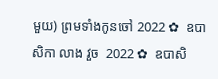មួយ) ព្រមទាំងកូនចៅ 2022 ✿  ឧបាសិកា លាង វួច  2022 ✿  ឧបាសិ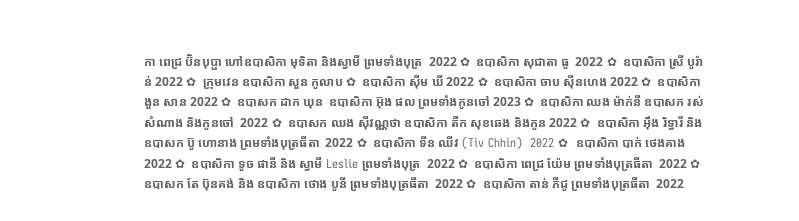កា ពេជ្រ ប៊ិនបុប្ផា ហៅឧបាសិកា មុទិតា និងស្វាមី ព្រមទាំងបុត្រ  2022 ✿  ឧបាសិកា សុជាតា ធូ  2022 ✿  ឧបាសិកា ស្រី បូរ៉ាន់ 2022 ✿  ក្រុមវេន ឧបាសិកា សួន កូលាប ✿  ឧបាសិកា ស៊ីម ឃី 2022 ✿  ឧបាសិកា ចាប ស៊ីនហេង 2022 ✿  ឧបាសិកា ងួន សាន 2022 ✿  ឧបាសក ដាក ឃុន  ឧបាសិកា អ៊ុង ផល ព្រមទាំងកូនចៅ 2023 ✿  ឧបាសិកា ឈង ម៉ាក់នី ឧបាសក រស់ សំណាង និងកូនចៅ  2022 ✿  ឧបាសក ឈង សុីវណ្ណថា ឧបាសិកា តឺក សុខឆេង និងកូន 2022 ✿  ឧបាសិកា អុឹង រិទ្ធារី និង ឧបាសក ប៊ូ ហោនាង ព្រមទាំងបុត្រធីតា  2022 ✿  ឧបាសិកា ទីន ឈីវ (Tiv Chhin)  2022 ✿  ឧបាសិកា បាក់ ថេងគាង 2022 ✿  ឧបាសិកា ទូច ផានី និង ស្វាមី Leslie ព្រមទាំងបុត្រ  2022 ✿  ឧបាសិកា ពេជ្រ យ៉ែម ព្រមទាំងបុត្រធីតា  2022 ✿  ឧបាសក តែ ប៊ុនគង់ និង ឧបាសិកា ថោង បូនី ព្រមទាំងបុត្រធីតា  2022 ✿  ឧបាសិកា តាន់ ភីជូ ព្រមទាំងបុត្រធីតា  2022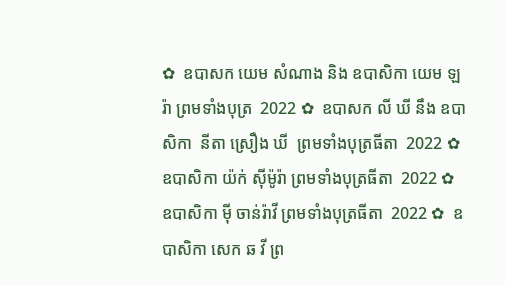✿  ឧបាសក យេម សំណាង និង ឧបាសិកា យេម ឡរ៉ា ព្រមទាំងបុត្រ  2022 ✿  ឧបាសក លី ឃី នឹង ឧបាសិកា  នីតា ស្រឿង ឃី  ព្រមទាំងបុត្រធីតា  2022 ✿  ឧបាសិកា យ៉ក់ សុីម៉ូរ៉ា ព្រមទាំងបុត្រធីតា  2022 ✿  ឧបាសិកា មុី ចាន់រ៉ាវី ព្រមទាំងបុត្រធីតា  2022 ✿  ឧបាសិកា សេក ឆ វី ព្រ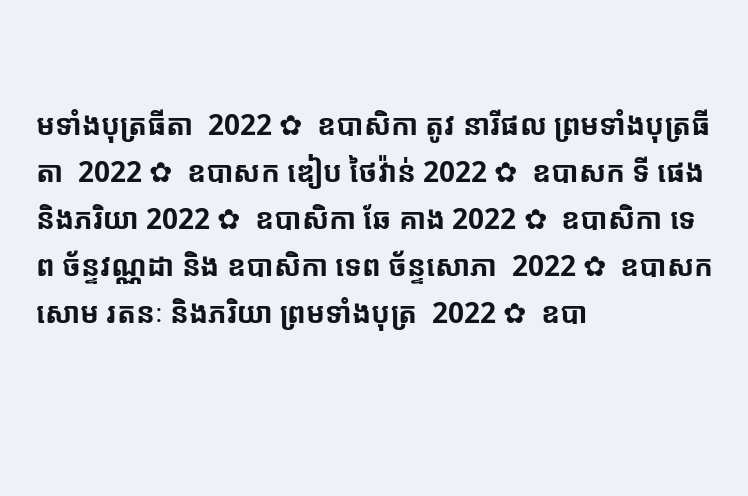មទាំងបុត្រធីតា  2022 ✿  ឧបាសិកា តូវ នារីផល ព្រមទាំងបុត្រធីតា  2022 ✿  ឧបាសក ឌៀប ថៃវ៉ាន់ 2022 ✿  ឧបាសក ទី ផេង និងភរិយា 2022 ✿  ឧបាសិកា ឆែ គាង 2022 ✿  ឧបាសិកា ទេព ច័ន្ទវណ្ណដា និង ឧបាសិកា ទេព ច័ន្ទសោភា  2022 ✿  ឧបាសក សោម រតនៈ និងភរិយា ព្រមទាំងបុត្រ  2022 ✿  ឧបា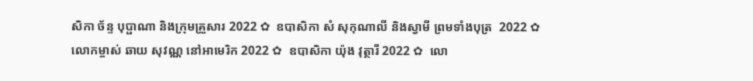សិកា ច័ន្ទ បុប្ផាណា និងក្រុមគ្រួសារ 2022 ✿  ឧបាសិកា សំ សុកុណាលី និងស្វាមី ព្រមទាំងបុត្រ  2022 ✿  លោកម្ចាស់ ឆាយ សុវណ្ណ នៅអាមេរិក 2022 ✿  ឧបាសិកា យ៉ុង វុត្ថារី 2022 ✿  លោ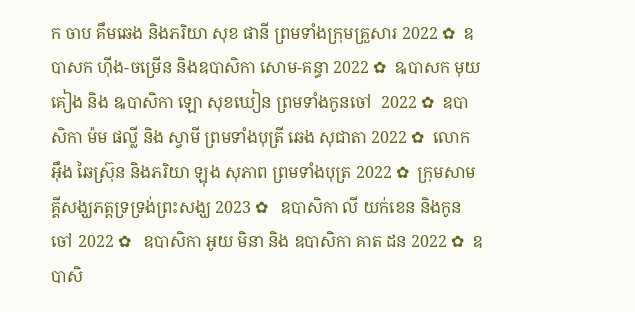ក ចាប គឹមឆេង និងភរិយា សុខ ផានី ព្រមទាំងក្រុមគ្រួសារ 2022 ✿  ឧបាសក ហ៊ីង-ចម្រើន និងឧបាសិកា សោម-គន្ធា 2022 ✿  ឩបាសក មុយ គៀង និង ឩបាសិកា ឡោ សុខឃៀន ព្រមទាំងកូនចៅ  2022 ✿  ឧបាសិកា ម៉ម ផល្លី និង ស្វាមី ព្រមទាំងបុត្រី ឆេង សុជាតា 2022 ✿  លោក អ៊ឹង ឆៃស្រ៊ុន និងភរិយា ឡុង សុភាព ព្រមទាំងបុត្រ 2022 ✿  ក្រុមសាមគ្គីសង្ឃភត្តទ្រទ្រង់ព្រះសង្ឃ 2023 ✿   ឧបាសិកា លី យក់ខេន និងកូនចៅ 2022 ✿   ឧបាសិកា អូយ មិនា និង ឧបាសិកា គាត ដន 2022 ✿  ឧបាសិ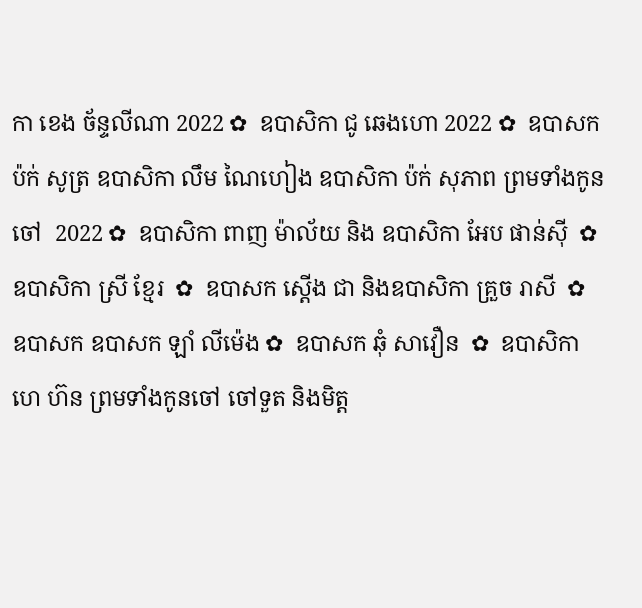កា ខេង ច័ន្ទលីណា 2022 ✿  ឧបាសិកា ជូ ឆេងហោ 2022 ✿  ឧបាសក ប៉ក់ សូត្រ ឧបាសិកា លឹម ណៃហៀង ឧបាសិកា ប៉ក់ សុភាព ព្រមទាំងកូនចៅ  2022 ✿  ឧបាសិកា ពាញ ម៉ាល័យ និង ឧបាសិកា អែប ផាន់ស៊ី  ✿  ឧបាសិកា ស្រី ខ្មែរ  ✿  ឧបាសក ស្តើង ជា និងឧបាសិកា គ្រួច រាសី  ✿  ឧបាសក ឧបាសក ឡាំ លីម៉េង ✿  ឧបាសក ឆុំ សាវឿន  ✿  ឧបាសិកា ហេ ហ៊ន ព្រមទាំងកូនចៅ ចៅទួត និងមិត្ត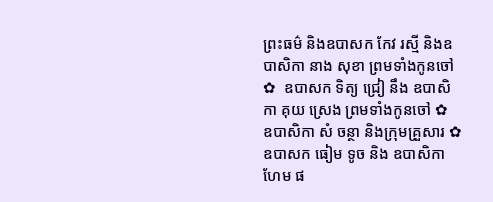ព្រះធម៌ និងឧបាសក កែវ រស្មី និងឧបាសិកា នាង សុខា ព្រមទាំងកូនចៅ ✿  ឧបាសក ទិត្យ ជ្រៀ នឹង ឧបាសិកា គុយ ស្រេង ព្រមទាំងកូនចៅ ✿  ឧបាសិកា សំ ចន្ថា និងក្រុមគ្រួសារ ✿  ឧបាសក ធៀម ទូច និង ឧបាសិកា ហែម ផ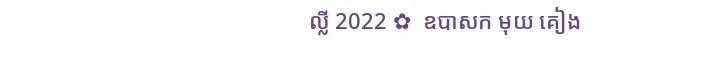ល្លី 2022 ✿  ឧបាសក មុយ គៀង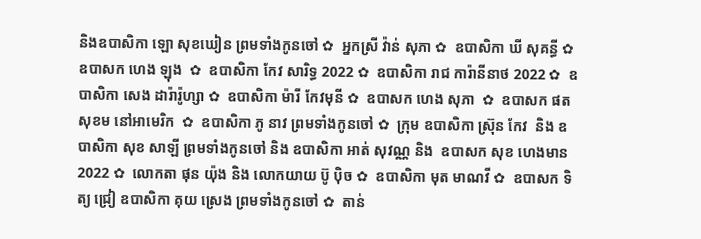និងឧបាសិកា ឡោ សុខឃៀន ព្រមទាំងកូនចៅ ✿  អ្នកស្រី វ៉ាន់ សុភា ✿  ឧបាសិកា ឃី សុគន្ធី ✿  ឧបាសក ហេង ឡុង  ✿  ឧបាសិកា កែវ សារិទ្ធ 2022 ✿  ឧបាសិកា រាជ ការ៉ានីនាថ 2022 ✿  ឧបាសិកា សេង ដារ៉ារ៉ូហ្សា ✿  ឧបាសិកា ម៉ារី កែវមុនី ✿  ឧបាសក ហេង សុភា  ✿  ឧបាសក ផត សុខម នៅអាមេរិក  ✿  ឧបាសិកា ភូ នាវ ព្រមទាំងកូនចៅ ✿  ក្រុម ឧបាសិកា ស្រ៊ុន កែវ  និង ឧបាសិកា សុខ សាឡី ព្រមទាំងកូនចៅ និង ឧបាសិកា អាត់ សុវណ្ណ និង  ឧបាសក សុខ ហេងមាន 2022 ✿  លោកតា ផុន យ៉ុង និង លោកយាយ ប៊ូ ប៉ិច ✿  ឧបាសិកា មុត មាណវី ✿  ឧបាសក ទិត្យ ជ្រៀ ឧបាសិកា គុយ ស្រេង ព្រមទាំងកូនចៅ ✿  តាន់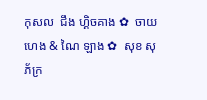កុសល  ជឹង ហ្គិចគាង ✿  ចាយ ហេង & ណៃ ឡាង ✿  សុខ សុភ័ក្រ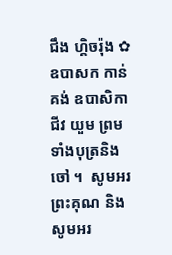ជឹង ហ្គិចរ៉ុង ✿  ឧបាសក កាន់ គង់ ឧបាសិកា ជីវ យួម ព្រមទាំងបុត្រនិង ចៅ ។  សូមអរព្រះគុណ និង សូមអរ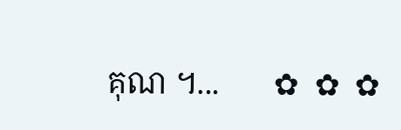គុណ ។...       ✿  ✿  ✿